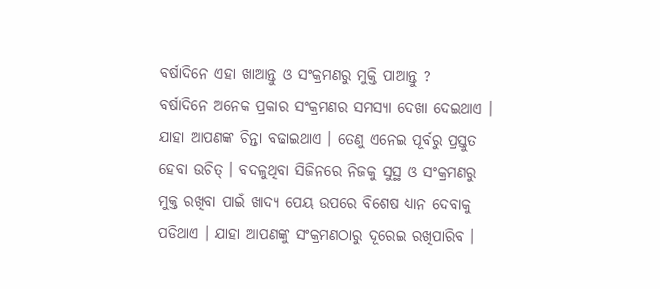ବର୍ଷାଦିନେ ଏହା ଖାଆନ୍ତୁ ଓ ସଂକ୍ରମଣରୁ ମୁକ୍ତି ପାଆନ୍ତୁ ?
ବର୍ଷାଦିନେ ଅନେକ ପ୍ରକାର ସଂକ୍ରମଣର ସମସ୍ୟା ଦେଖା ଦେଇଥାଏ । ଯାହା ଆପଣଙ୍କ ଚିନ୍ତା ବଢାଇଥାଏ । ତେଣୁ ଏନେଇ ପୂର୍ବରୁ ପ୍ରସ୍ତୁତ ହେବା ଉଚିତ୍ । ବଦଳୁଥିବା ସିଜିନରେ ନିଜକୁ ସୁସ୍ଥ ଓ ସଂକ୍ରମଣରୁ ମୁକ୍ତ ରଖିବା ପାଇଁ ଖାଦ୍ୟ ପେୟ ଉପରେ ବିଶେଷ ଧ୍ୟାନ ଦେବାକୁ ପଡିଥାଏ । ଯାହା ଆପଣଙ୍କୁ ସଂକ୍ରମଣଠାରୁ ଦୂରେଇ ରଖିପାରିବ ।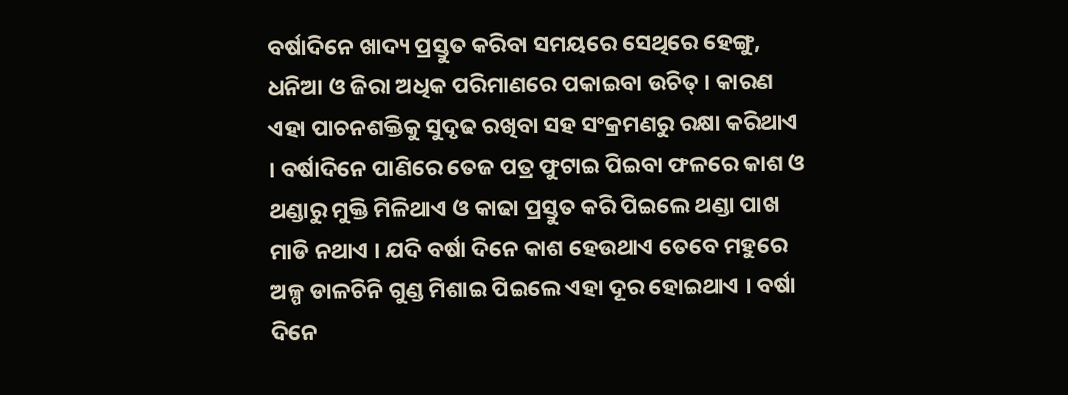ବର୍ଷାଦିନେ ଖାଦ୍ୟ ପ୍ରସ୍ତୁତ କରିବା ସମୟରେ ସେଥିରେ ହେଙ୍ଗୁ, ଧନିଆ ଓ ଜିରା ଅଧିକ ପରିମାଣରେ ପକାଇବା ଉଚିତ୍ । କାରଣ ଏହା ପାଚନଶକ୍ତିକୁ ସୁଦୃଢ ରଖିବା ସହ ସଂକ୍ରମଣରୁ ରକ୍ଷା କରିଥାଏ । ବର୍ଷାଦିନେ ପାଣିରେ ତେଜ ପତ୍ର ଫୁଟାଇ ପିଇବା ଫଳରେ କାଶ ଓ ଥଣ୍ଡାରୁ ମୁକ୍ତି ମିଳିଥାଏ ଓ କାଢା ପ୍ରସ୍ତୁତ କରି ପିଇଲେ ଥଣ୍ଡା ପାଖ ମାଡି ନଥାଏ । ଯଦି ବର୍ଷା ଦିନେ କାଶ ହେଉଥାଏ ତେବେ ମହୁରେ ଅଳ୍ପ ଡାଳଚିନି ଗୁଣ୍ଡ ମିଶାଇ ପିଇଲେ ଏହା ଦୂର ହୋଇଥାଏ । ବର୍ଷା ଦିନେ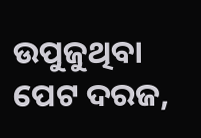ଉପୁଜୁଥିବା ପେଟ ଦରଜ,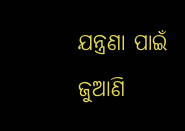ଯନ୍ତ୍ରଣା ପାଇଁ ଜୁଆଣି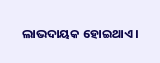ଲାଭଦାୟକ ହୋଇଥାଏ ।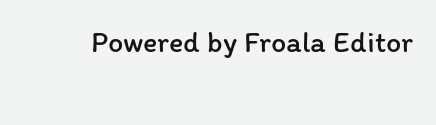Powered by Froala Editor